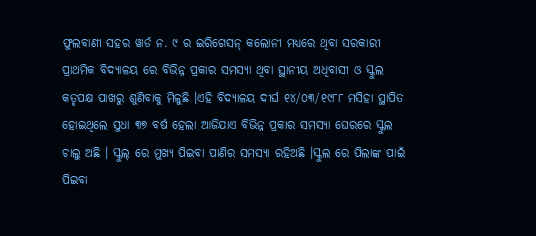ଫୁଲବାଣୀ ସହର ୱାର୍ଡ ନ. ୯ ର ଇରିଗେସନ୍ କଲୋନୀ ମଧ୍ୟରେ ଥିବା ସରକାରୀ ପ୍ରାଥମିକ ବିଦ୍ୟାଳୟ ରେ ବିଭିନ୍ନ ପ୍ରକାର ସମସ୍ୟା ଥିବା ସ୍ଥାନୀୟ ଅଧିବାସୀ ଓ ସ୍କୁଲ କତୃପକ୍ଷ ପାଖରୁ ଶୁଣିବାକୁ ମିଳୁଛି ।ଏହି ବିଦ୍ୟାଳୟ ଦୀର୍ଘ ୧୪/୦୩/୧୯୮୮ ମସିହା ସ୍ଥାପିତ ହୋଇଥିଲେ ସୁଧା ୩୭ ବର୍ଷ ହେଲା ଆଜିଯାଏ ବିଭିନ୍ନ ପ୍ରକାର ସମସ୍ୟା ଘେରରେ ସ୍କୁଲ ଚାଲୁ ଅଛି । ସ୍କୁଲ୍ ରେ ମୁଖ୍ୟ ପିଇବା ପାଣିର ସମସ୍ୟା ରହିଅଛି ।ସ୍କୁଲ ରେ ପିଲାଙ୍କ ପାଇଁ ପିଇବା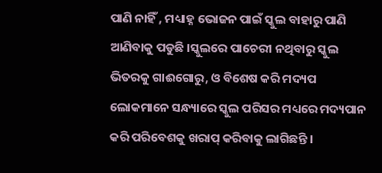ପାଣି ନାହିଁ , ମଧ୍ୟାହ୍ନ ଭୋଜନ ପାଇଁ ସ୍କୁଲ ବାହାରୁ ପାଣି ଆଣିବାକୁ ପଡୁଛି ।ସ୍କୁଲରେ ପାଚେରୀ ନଥିବାରୁ ସ୍କୁଲ ଭିତରକୁ ଗାଈଗୋରୁ, ଓ ବିଶେଷ କରି ମଦ୍ୟପ ଲୋକମାନେ ସନ୍ଧ୍ୟାରେ ସ୍କୁଲ ପରିସର ମଧ୍ୟରେ ମଦ୍ୟପାନ କରି ପରିବେଶକୁ ଖରାପ୍ କରିବାକୁ ଲାଗିଛନ୍ତି ।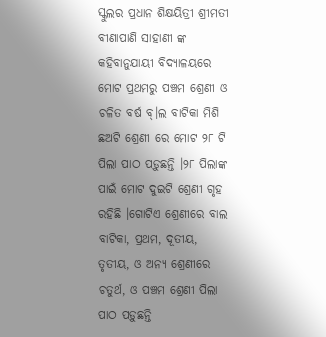ସ୍କୁଲର ପ୍ରଧାନ ଶିକ୍ଷୟିତ୍ରୀ ଶ୍ରୀମତୀ ବୀଣାପାଣି ସାହାଣୀ ଙ୍କ କହିବାନୁଯାୟୀ ବିଦ୍ୟାଳୟରେ ମୋଟ ପ୍ରଥମରୁ ପଞ୍ଚମ ଶ୍ରେଣୀ ଓ ଚଳିତ ବର୍ଷ ବ୍।ଲ ବାଟିକା ମିଶି ଛଅଟି ଶ୍ରେଣୀ ରେ ମୋଟ ୨୮ ଟି ପିଲା ପାଠ ପଡ଼ୁଛନ୍ତି ।୨୮ ପିଲାଙ୍କ ପାଇଁ ମୋଟ ଦୁଇଟି ଶ୍ରେଣୀ ଗୃହ ରହିଛି ।ଗୋଟିଏ ଶ୍ରେଣୀରେ ବାଲ ବାଟିକା, ପ୍ରଥମ, ଦୂତୀୟ, ତୃତୀୟ, ଓ ଅନ୍ୟ ଶ୍ରେଣୀରେ ଚତୁର୍ଥ, ଓ ପଞ୍ଚମ ଶ୍ରେଣୀ ପିଲା ପାଠ ପଡ଼ୁଛନ୍ତି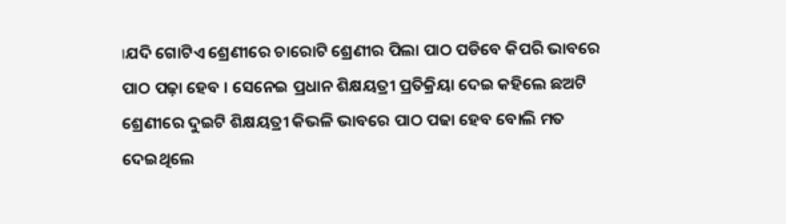।ଯଦି ଗୋଟିଏ ଶ୍ରେଣୀରେ ଚାରୋଟି ଶ୍ରେଣୀର ପିଲା ପାଠ ପଡିବେ କିପରି ଭାବରେ ପାଠ ପଢ଼ା ହେବ । ସେନେଇ ପ୍ରଧାନ ଶିକ୍ଷୟତ୍ରୀ ପ୍ରତିକ୍ରିୟା ଦେଇ କହିଲେ ଛଅଟି ଶ୍ରେଣୀରେ ଦୁଇଟି ଶିକ୍ଷୟତ୍ରୀ କିଭଳି ଭାବରେ ପାଠ ପଢା ହେବ ବୋଲି ମତ ଦେଇଥିଲେ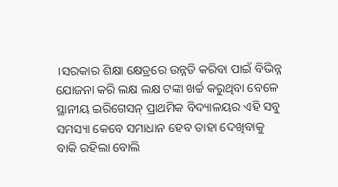।ସରକାର ଶିକ୍ଷା କ୍ଷେତ୍ରରେ ଉନ୍ନତି କରିବା ପାଇଁ ବିଭିନ୍ନ ଯୋଜନା କରି ଲକ୍ଷ ଲକ୍ଷ ଟଙ୍କା ଖର୍ଚ୍ଚ କରୁଥିବା ବେଳେ ସ୍ଥାନୀୟ ଇରିଗେସନ୍ ପ୍ରାଥମିକ ବିଦ୍ୟାଳୟର ଏହି ସବୁ ସମସ୍ୟା କେବେ ସମାଧାନ ହେବ ତାହା ଦେଖିବାକୁ ବାକି ରହିଲା ବୋଲି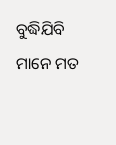ବୁଦ୍ଧିଯିବି ମାନେ ମତ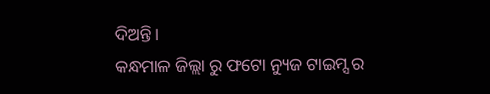ଦିଅନ୍ତି।
କନ୍ଧମାଳ ଜିଲ୍ଲା ରୁ ଫଟୋ ନ୍ୟୁଜ ଟାଇମ୍ସ ର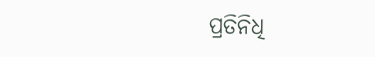ପ୍ରତିନିଧି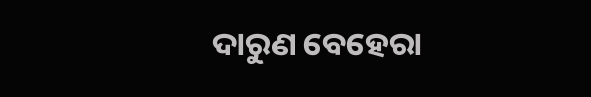ଦାରୁଣ ବେହେରା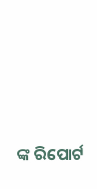ଙ୍କ ରିପୋର୍ଟ